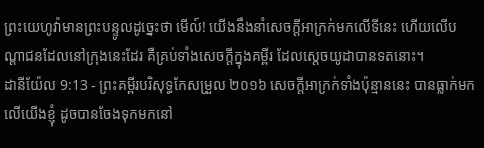ព្រះយេហូវ៉ាមានព្រះបន្ទូលដូច្នេះថា មើល៍! យើងនឹងនាំសេចក្ដីអាក្រក់មកលើទីនេះ ហើយលើបណ្ដាជនដែលនៅក្រុងនេះដែរ គឺគ្រប់ទាំងសេចក្ដីក្នុងគម្ពីរ ដែលស្តេចយូដាបានទតនោះ។
ដានីយ៉ែល 9:13 - ព្រះគម្ពីរបរិសុទ្ធកែសម្រួល ២០១៦ សេចក្ដីអាក្រក់ទាំងប៉ុន្មាននេះ បានធ្លាក់មកលើយើងខ្ញុំ ដូចបានចែងទុកមកនៅ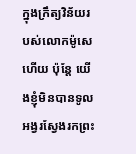ក្នុងក្រឹត្យវិន័យរបស់លោកម៉ូសេហើយ ប៉ុន្តែ យើងខ្ញុំមិនបានទូលអង្វរស្វែងរកព្រះ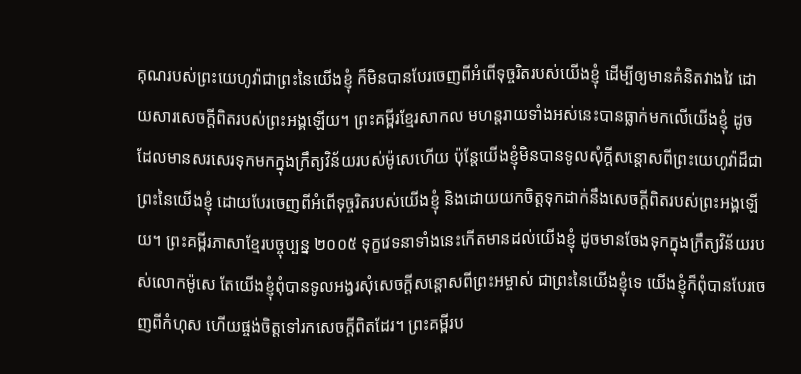គុណរបស់ព្រះយេហូវ៉ាជាព្រះនៃយើងខ្ញុំ ក៏មិនបានបែរចេញពីអំពើទុច្ចរិតរបស់យើងខ្ញុំ ដើម្បីឲ្យមានគំនិតវាងវៃ ដោយសារសេចក្ដីពិតរបស់ព្រះអង្គឡើយ។ ព្រះគម្ពីរខ្មែរសាកល មហន្តរាយទាំងអស់នេះបានធ្លាក់មកលើយើងខ្ញុំ ដូចដែលមានសរសេរទុកមកក្នុងក្រឹត្យវិន័យរបស់ម៉ូសេហើយ ប៉ុន្តែយើងខ្ញុំមិនបានទូលសុំក្ដីសន្ដោសពីព្រះយេហូវ៉ាដ៏ជាព្រះនៃយើងខ្ញុំ ដោយបែរចេញពីអំពើទុច្ចរិតរបស់យើងខ្ញុំ និងដោយយកចិត្តទុកដាក់នឹងសេចក្ដីពិតរបស់ព្រះអង្គឡើយ។ ព្រះគម្ពីរភាសាខ្មែរបច្ចុប្បន្ន ២០០៥ ទុក្ខវេទនាទាំងនេះកើតមានដល់យើងខ្ញុំ ដូចមានចែងទុកក្នុងក្រឹត្យវិន័យរបស់លោកម៉ូសេ តែយើងខ្ញុំពុំបានទូលអង្វរសុំសេចក្ដីសន្ដោសពីព្រះអម្ចាស់ ជាព្រះនៃយើងខ្ញុំទេ យើងខ្ញុំក៏ពុំបានបែរចេញពីកំហុស ហើយផ្ចង់ចិត្តទៅរកសេចក្ដីពិតដែរ។ ព្រះគម្ពីរប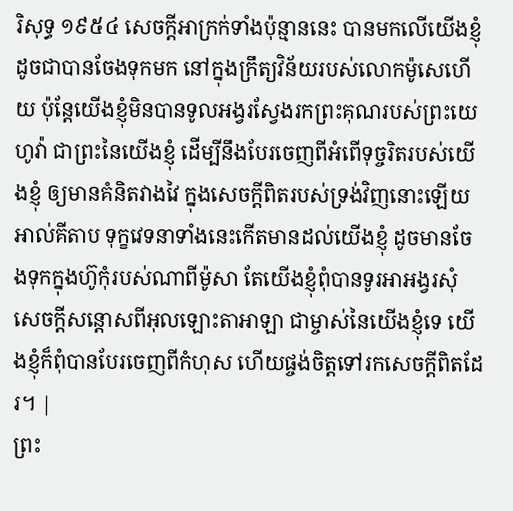រិសុទ្ធ ១៩៥៤ សេចក្ដីអាក្រក់ទាំងប៉ុន្មាននេះ បានមកលើយើងខ្ញុំដូចជាបានចែងទុកមក នៅក្នុងក្រឹត្យវិន័យរបស់លោកម៉ូសេហើយ ប៉ុន្តែយើងខ្ញុំមិនបានទូលអង្វរស្វែងរកព្រះគុណរបស់ព្រះយេហូវ៉ា ជាព្រះនៃយើងខ្ញុំ ដើម្បីនឹងបែរចេញពីអំពើទុច្ចរិតរបស់យើងខ្ញុំ ឲ្យមានគំនិតវាងវៃ ក្នុងសេចក្ដីពិតរបស់ទ្រង់វិញនោះឡើយ អាល់គីតាប ទុក្ខវេទនាទាំងនេះកើតមានដល់យើងខ្ញុំ ដូចមានចែងទុកក្នុងហ៊ូកុំរបស់ណាពីម៉ូសា តែយើងខ្ញុំពុំបានទូរអាអង្វរសុំសេចក្ដីសន្ដោសពីអុលឡោះតាអាឡា ជាម្ចាស់នៃយើងខ្ញុំទេ យើងខ្ញុំក៏ពុំបានបែរចេញពីកំហុស ហើយផ្ចង់ចិត្តទៅរកសេចក្ដីពិតដែរ។ |
ព្រះ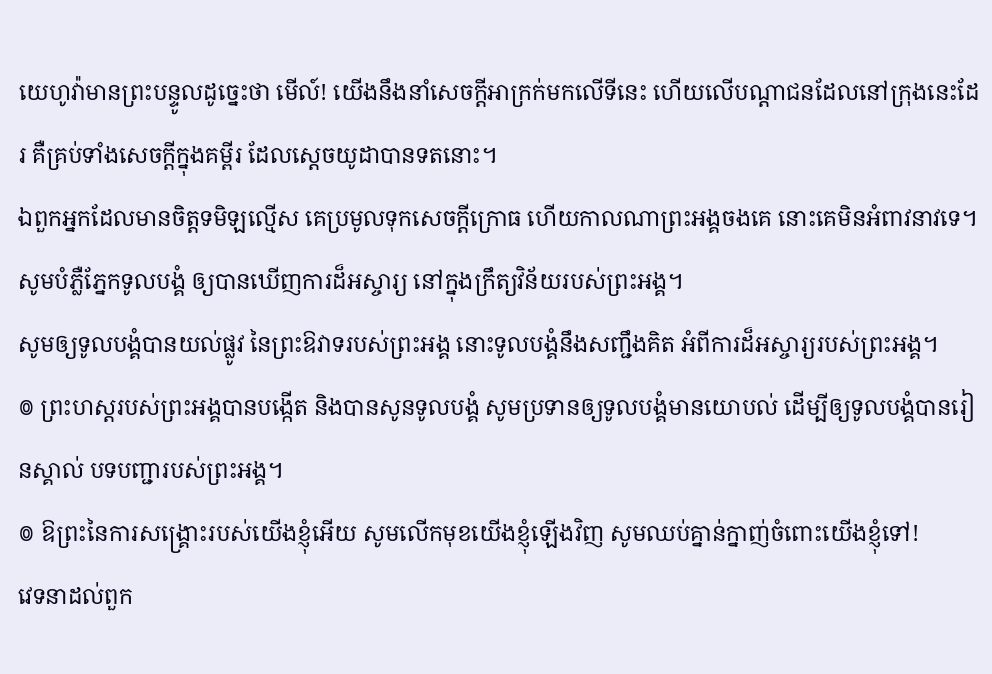យេហូវ៉ាមានព្រះបន្ទូលដូច្នេះថា មើល៍! យើងនឹងនាំសេចក្ដីអាក្រក់មកលើទីនេះ ហើយលើបណ្ដាជនដែលនៅក្រុងនេះដែរ គឺគ្រប់ទាំងសេចក្ដីក្នុងគម្ពីរ ដែលស្តេចយូដាបានទតនោះ។
ឯពួកអ្នកដែលមានចិត្តទមិឡល្មើស គេប្រមូលទុកសេចក្ដីក្រោធ ហើយកាលណាព្រះអង្គចងគេ នោះគេមិនអំពាវនាវទេ។
សូមបំភ្លឺភ្នែកទូលបង្គំ ឲ្យបានឃើញការដ៏អស្ចារ្យ នៅក្នុងក្រឹត្យវិន័យរបស់ព្រះអង្គ។
សូមឲ្យទូលបង្គំបានយល់ផ្លូវ នៃព្រះឱវាទរបស់ព្រះអង្គ នោះទូលបង្គំនឹងសញ្ជឹងគិត អំពីការដ៏អស្ចារ្យរបស់ព្រះអង្គ។
៙ ព្រះហស្តរបស់ព្រះអង្គបានបង្កើត និងបានសូនទូលបង្គំ សូមប្រទានឲ្យទូលបង្គំមានយោបល់ ដើម្បីឲ្យទូលបង្គំបានរៀនស្គាល់ បទបញ្ជារបស់ព្រះអង្គ។
៙ ឱព្រះនៃការសង្គ្រោះរបស់យើងខ្ញុំអើយ សូមលើកមុខយើងខ្ញុំឡើងវិញ សូមឈប់គ្នាន់ក្នាញ់ចំពោះយើងខ្ញុំទៅ!
វេទនាដល់ពួក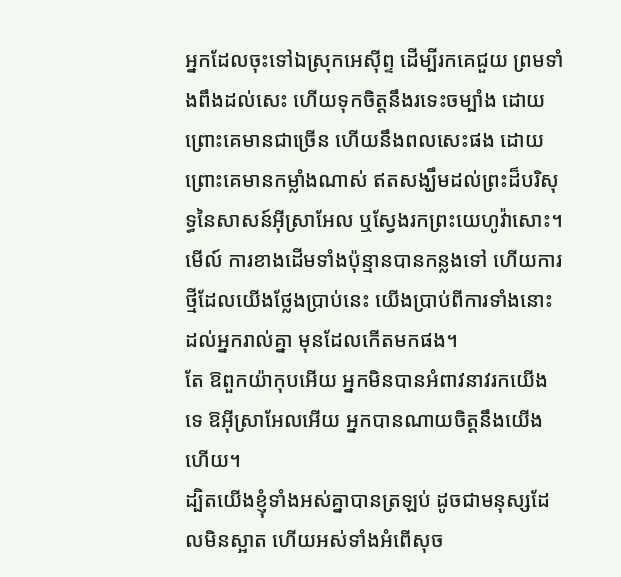អ្នកដែលចុះទៅឯស្រុកអេស៊ីព្ទ ដើម្បីរកគេជួយ ព្រមទាំងពឹងដល់សេះ ហើយទុកចិត្តនឹងរទេះចម្បាំង ដោយព្រោះគេមានជាច្រើន ហើយនឹងពលសេះផង ដោយព្រោះគេមានកម្លាំងណាស់ ឥតសង្ឃឹមដល់ព្រះដ៏បរិសុទ្ធនៃសាសន៍អ៊ីស្រាអែល ឬស្វែងរកព្រះយេហូវ៉ាសោះ។
មើល៍ ការខាងដើមទាំងប៉ុន្មានបានកន្លងទៅ ហើយការថ្មីដែលយើងថ្លែងប្រាប់នេះ យើងប្រាប់ពីការទាំងនោះ ដល់អ្នករាល់គ្នា មុនដែលកើតមកផង។
តែ ឱពួកយ៉ាកុបអើយ អ្នកមិនបានអំពាវនាវរកយើងទេ ឱអ៊ីស្រាអែលអើយ អ្នកបានណាយចិត្តនឹងយើងហើយ។
ដ្បិតយើងខ្ញុំទាំងអស់គ្នាបានត្រឡប់ ដូចជាមនុស្សដែលមិនស្អាត ហើយអស់ទាំងអំពើសុច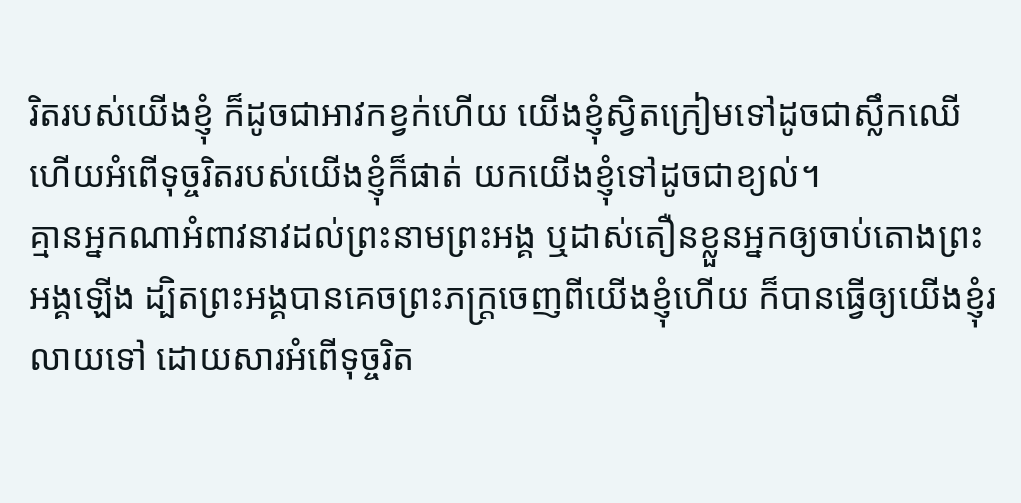រិតរបស់យើងខ្ញុំ ក៏ដូចជាអាវកខ្វក់ហើយ យើងខ្ញុំស្វិតក្រៀមទៅដូចជាស្លឹកឈើ ហើយអំពើទុច្ចរិតរបស់យើងខ្ញុំក៏ផាត់ យកយើងខ្ញុំទៅដូចជាខ្យល់។
គ្មានអ្នកណាអំពាវនាវដល់ព្រះនាមព្រះអង្គ ឬដាស់តឿនខ្លួនអ្នកឲ្យចាប់តោងព្រះអង្គឡើង ដ្បិតព្រះអង្គបានគេចព្រះភក្ត្រចេញពីយើងខ្ញុំហើយ ក៏បានធ្វើឲ្យយើងខ្ញុំរលាយទៅ ដោយសារអំពើទុច្ចរិត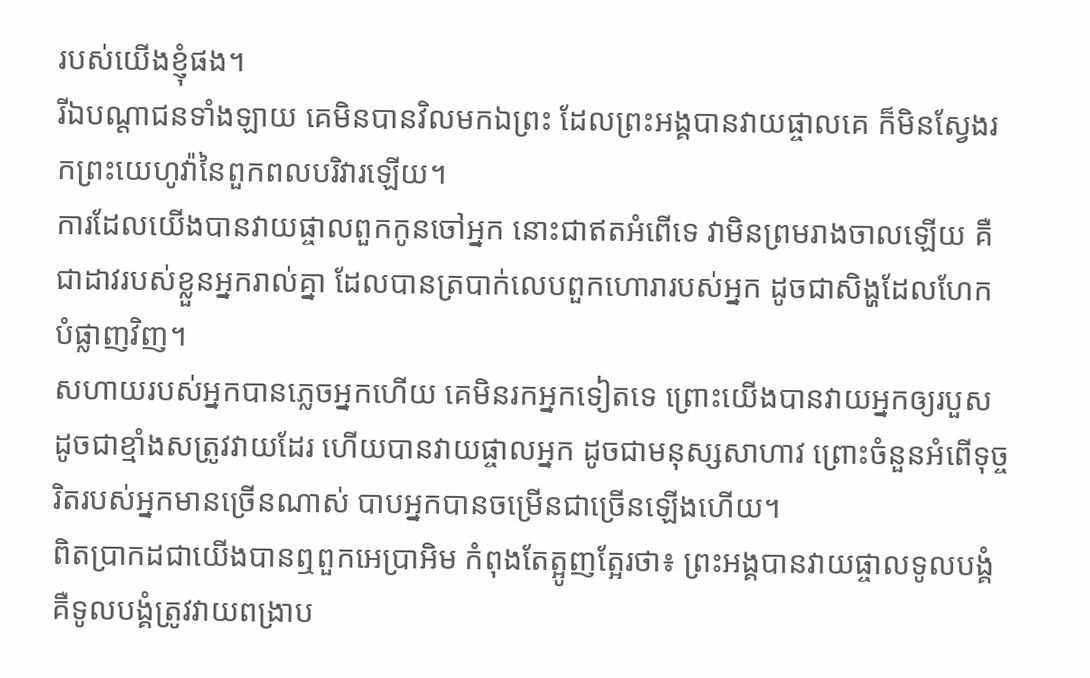របស់យើងខ្ញុំផង។
រីឯបណ្ដាជនទាំងឡាយ គេមិនបានវិលមកឯព្រះ ដែលព្រះអង្គបានវាយផ្ចាលគេ ក៏មិនស្វែងរកព្រះយេហូវ៉ានៃពួកពលបរិវារឡើយ។
ការដែលយើងបានវាយផ្ចាលពួកកូនចៅអ្នក នោះជាឥតអំពើទេ វាមិនព្រមរាងចាលឡើយ គឺជាដាវរបស់ខ្លួនអ្នករាល់គ្នា ដែលបានត្របាក់លេបពួកហោរារបស់អ្នក ដូចជាសិង្ហដែលហែកបំផ្លាញវិញ។
សហាយរបស់អ្នកបានភ្លេចអ្នកហើយ គេមិនរកអ្នកទៀតទេ ព្រោះយើងបានវាយអ្នកឲ្យរបួស ដូចជាខ្មាំងសត្រូវវាយដែរ ហើយបានវាយផ្ចាលអ្នក ដូចជាមនុស្សសាហាវ ព្រោះចំនួនអំពើទុច្ចរិតរបស់អ្នកមានច្រើនណាស់ បាបអ្នកបានចម្រើនជាច្រើនឡើងហើយ។
ពិតប្រាកដជាយើងបានឮពួកអេប្រាអិម កំពុងតែត្អូញត្អែរថា៖ ព្រះអង្គបានវាយផ្ចាលទូលបង្គំ គឺទូលបង្គំត្រូវវាយពង្រាប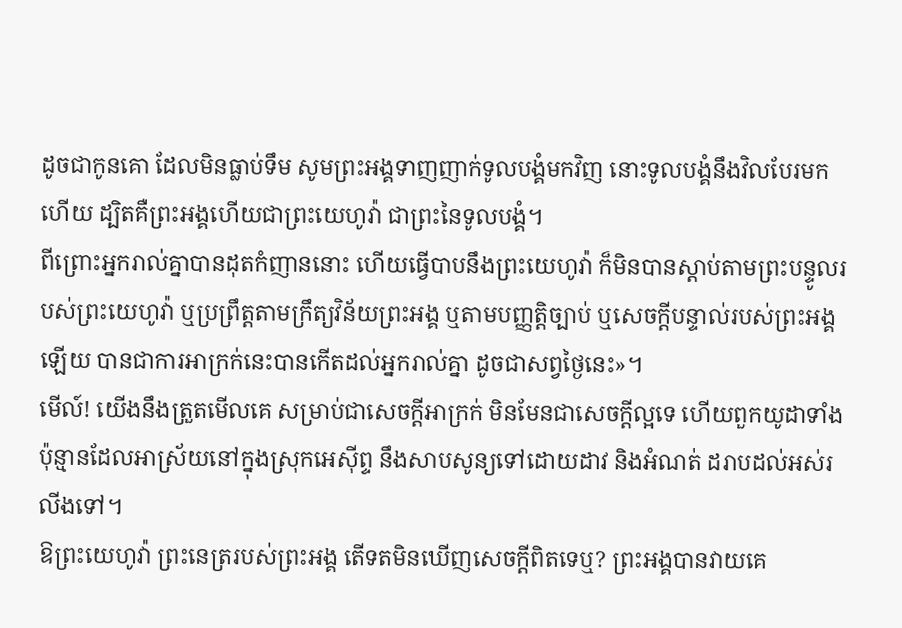ដូចជាកូនគោ ដែលមិនធ្លាប់ទឹម សូមព្រះអង្គទាញញាក់ទូលបង្គំមកវិញ នោះទូលបង្គំនឹងវិលបែរមកហើយ ដ្បិតគឺព្រះអង្គហើយជាព្រះយេហូវ៉ា ជាព្រះនៃទូលបង្គំ។
ពីព្រោះអ្នករាល់គ្នាបានដុតកំញាននោះ ហើយធ្វើបាបនឹងព្រះយេហូវ៉ា ក៏មិនបានស្តាប់តាមព្រះបន្ទូលរបស់ព្រះយេហូវ៉ា ឬប្រព្រឹត្តតាមក្រឹត្យវិន័យព្រះអង្គ ឬតាមបញ្ញត្តិច្បាប់ ឬសេចក្ដីបន្ទាល់របស់ព្រះអង្គឡើយ បានជាការអាក្រក់នេះបានកើតដល់អ្នករាល់គ្នា ដូចជាសព្វថ្ងៃនេះ»។
មើល៍! យើងនឹងត្រួតមើលគេ សម្រាប់ជាសេចក្ដីអាក្រក់ មិនមែនជាសេចក្ដីល្អទេ ហើយពួកយូដាទាំងប៉ុន្មានដែលអាស្រ័យនៅក្នុងស្រុកអេស៊ីព្ទ នឹងសាបសូន្យទៅដោយដាវ និងអំណត់ ដរាបដល់អស់រលីងទៅ។
ឱព្រះយេហូវ៉ា ព្រះនេត្ររបស់ព្រះអង្គ តើទតមិនឃើញសេចក្ដីពិតទេឬ? ព្រះអង្គបានវាយគេ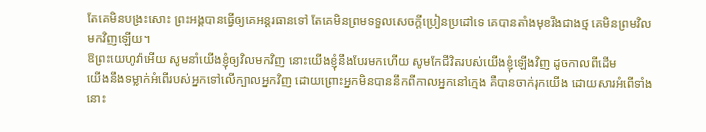តែគេមិនបង្រះសោះ ព្រះអង្គបានធ្វើឲ្យគេអន្តរធានទៅ តែគេមិនព្រមទទួលសេចក្ដីប្រៀនប្រដៅទេ គេបានតាំងមុខរឹងជាងថ្ម គេមិនព្រមវិលមកវិញឡើយ។
ឱព្រះយេហូវ៉ាអើយ សូមនាំយើងខ្ញុំឲ្យវិលមកវិញ នោះយើងខ្ញុំនឹងបែរមកហើយ សូមកែជីវិតរបស់យើងខ្ញុំឡើងវិញ ដូចកាលពីដើម
យើងនឹងទម្លាក់អំពើរបស់អ្នកទៅលើក្បាលអ្នកវិញ ដោយព្រោះអ្នកមិនបាននឹកពីកាលអ្នកនៅក្មេង គឺបានចាក់រុកយើង ដោយសារអំពើទាំងនោះ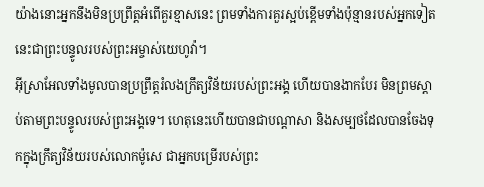យ៉ាងនោះអ្នកនឹងមិនប្រព្រឹត្តអំពើគួរខ្មាសនេះ ព្រមទាំងការគួរស្អប់ខ្ពើមទាំងប៉ុន្មានរបស់អ្នកទៀត នេះជាព្រះបន្ទូលរបស់ព្រះអម្ចាស់យេហូវ៉ា។
អ៊ីស្រាអែលទាំងមូលបានប្រព្រឹត្តរំលងក្រឹត្យវិន័យរបស់ព្រះអង្គ ហើយបានងាកបែរ មិនព្រមស្តាប់តាមព្រះបន្ទូលរបស់ព្រះអង្គទេ។ ហេតុនេះហើយបានជាបណ្ដាសា និងសម្បថដែលបានចែងទុកក្នុងក្រឹត្យវិន័យរបស់លោកម៉ូសេ ជាអ្នកបម្រើរបស់ព្រះ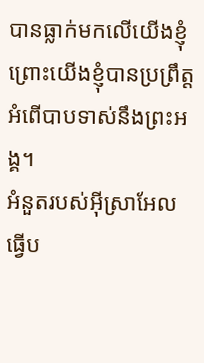បានធ្លាក់មកលើយើងខ្ញុំ ព្រោះយើងខ្ញុំបានប្រព្រឹត្តអំពើបាបទាស់នឹងព្រះអង្គ។
អំនួតរបស់អ៊ីស្រាអែលធ្វើប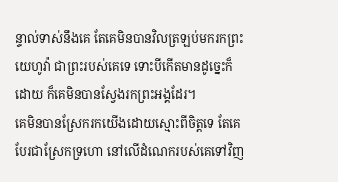ន្ទាល់ទាស់នឹងគេ តែគេមិនបានវិលត្រឡប់មករកព្រះយេហូវ៉ា ជាព្រះរបស់គេទេ ទោះបីកើតមានដូច្នេះក៏ដោយ ក៏គេមិនបានស្វែងរកព្រះអង្គដែរ។
គេមិនបានស្រែករកយើងដោយស្មោះពីចិត្តទេ តែគេបែរជាស្រែកទ្រហោ នៅលើដំណេករបស់គេទៅវិញ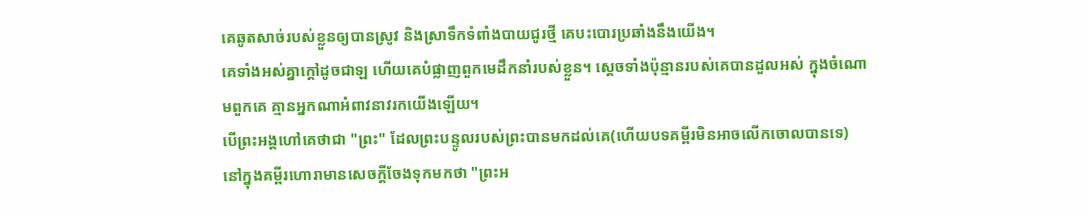គេឆូតសាច់របស់ខ្លួនឲ្យបានស្រូវ និងស្រាទឹកទំពាំងបាយជូរថ្មី គេបះបោរប្រឆាំងនឹងយើង។
គេទាំងអស់គ្នាក្តៅដូចជាឡ ហើយគេបំផ្លាញពួកមេដឹកនាំរបស់ខ្លួន។ ស្តេចទាំងប៉ុន្មានរបស់គេបានដួលអស់ ក្នុងចំណោមពួកគេ គ្មានអ្នកណាអំពាវនាវរកយើងឡើយ។
បើព្រះអង្គហៅគេថាជា "ព្រះ" ដែលព្រះបន្ទូលរបស់ព្រះបានមកដល់គេ(ហើយបទគម្ពីរមិនអាចលើកចោលបានទេ)
នៅក្នុងគម្ពីរហោរាមានសេចក្តីចែងទុកមកថា "ព្រះអ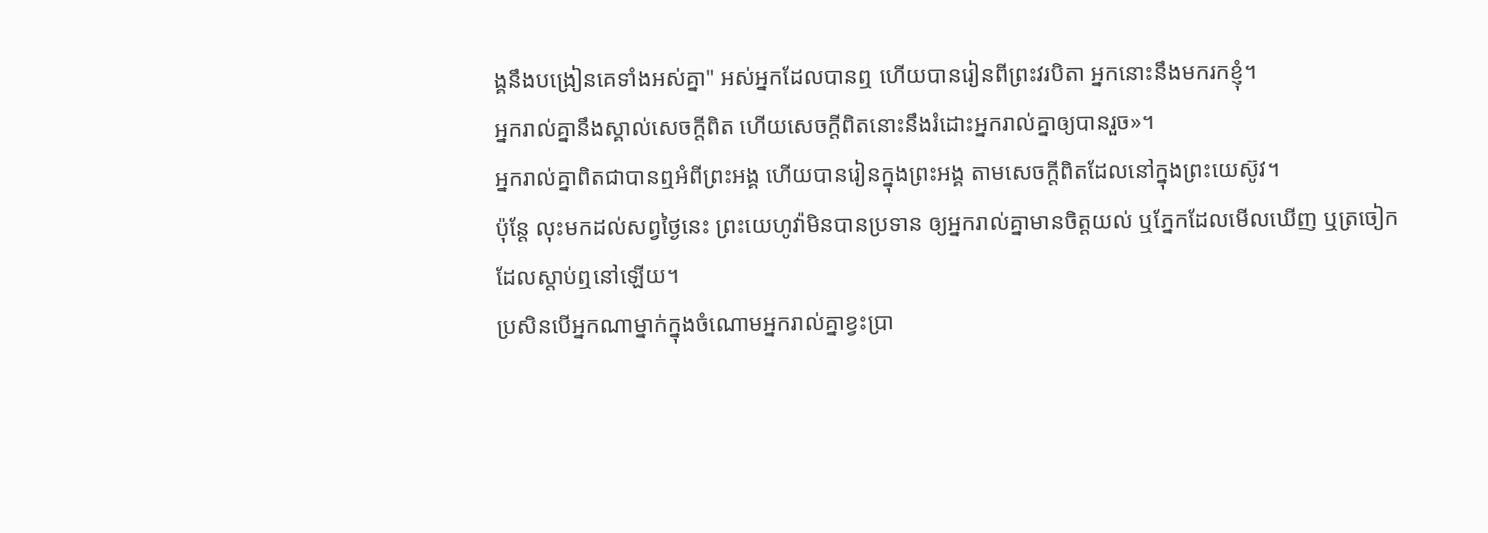ង្គនឹងបង្រៀនគេទាំងអស់គ្នា" អស់អ្នកដែលបានឮ ហើយបានរៀនពីព្រះវរបិតា អ្នកនោះនឹងមករកខ្ញុំ។
អ្នករាល់គ្នានឹងស្គាល់សេចក្តីពិត ហើយសេចក្តីពិតនោះនឹងរំដោះអ្នករាល់គ្នាឲ្យបានរួច»។
អ្នករាល់គ្នាពិតជាបានឮអំពីព្រះអង្គ ហើយបានរៀនក្នុងព្រះអង្គ តាមសេចក្តីពិតដែលនៅក្នុងព្រះយេស៊ូវ។
ប៉ុន្តែ លុះមកដល់សព្វថ្ងៃនេះ ព្រះយេហូវ៉ាមិនបានប្រទាន ឲ្យអ្នករាល់គ្នាមានចិត្តយល់ ឬភ្នែកដែលមើលឃើញ ឬត្រចៀកដែលស្តាប់ឮនៅឡើយ។
ប្រសិនបើអ្នកណាម្នាក់ក្នុងចំណោមអ្នករាល់គ្នាខ្វះប្រា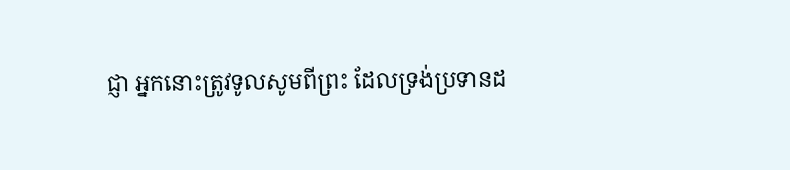ជ្ញា អ្នកនោះត្រូវទូលសូមពីព្រះ ដែលទ្រង់ប្រទានដ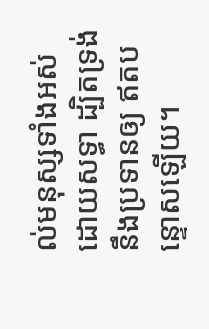ល់មនុស្សទាំងអស់ដោយសទ្ធា ដ្បិតទ្រង់នឹងប្រទានឲ្យ ឥតបន្ទោសឡើយ។